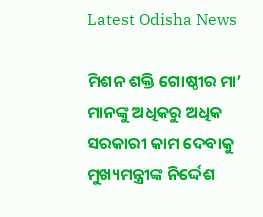Latest Odisha News

ମିଶନ ଶକ୍ତି ଗୋଷ୍ଠୀର ମା’ ମାନଙ୍କୁ ଅଧିକରୁ ଅଧିକ ସରକାରୀ କାମ ଦେବାକୁ ମୁଖ୍ୟମନ୍ତ୍ରୀଙ୍କ ନିର୍ଦ୍ଦେଶ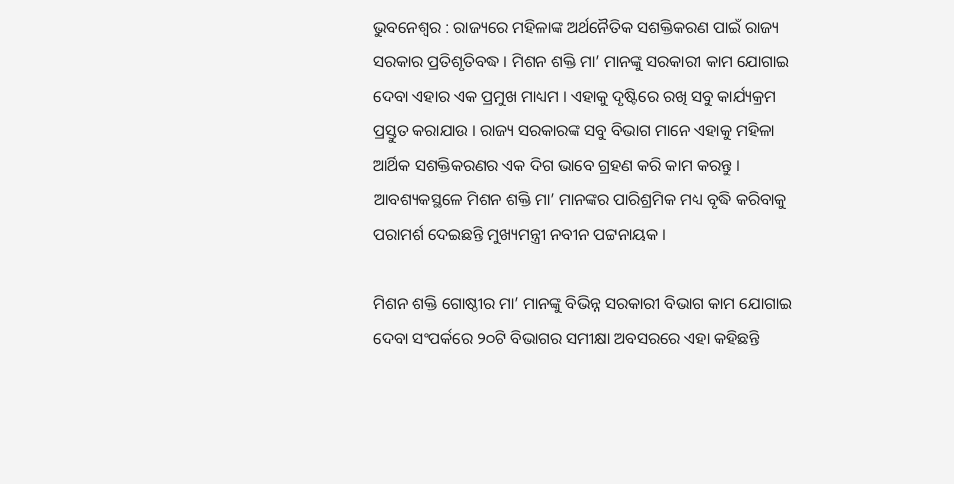ଭୁବନେଶ୍ବର : ରାଜ୍ୟରେ ମହିଳାଙ୍କ ଅର୍ଥନୈତିକ ସଶକ୍ତିକରଣ ପାଇଁ ରାଜ୍ୟ ସରକାର ପ୍ରତିଶୃତିବଦ୍ଧ । ମିଶନ ଶକ୍ତି ମା’ ମାନଙ୍କୁ ସରକାରୀ କାମ ଯୋଗାଇ ଦେବା ଏହାର ଏକ ପ୍ରମୁଖ ମାଧ୍ୟମ । ଏହାକୁ ଦୃଷ୍ଟିରେ ରଖି ସବୁ କାର୍ଯ୍ୟକ୍ରମ ପ୍ରସ୍ତୁତ କରାଯାଉ । ରାଜ୍ୟ ସରକାରଙ୍କ ସବୁ ବିଭାଗ ମାନେ ଏହାକୁ ମହିଳା ଆର୍ଥିକ ସଶକ୍ତିକରଣର ଏକ ଦିଗ ଭାବେ ଗ୍ରହଣ କରି କାମ କରନ୍ତୁ । ଆବଶ୍ୟକସ୍ଥଳେ ମିଶନ ଶକ୍ତି ମା’ ମାନଙ୍କର ପାରିଶ୍ରମିକ ମଧ୍ୟ ବୃଦ୍ଧି କରିବାକୁ ପରାମର୍ଶ ଦେଇଛନ୍ତି ମୁଖ୍ୟମନ୍ତ୍ରୀ ନବୀନ ପଟ୍ଟନାୟକ ।

ମିଶନ ଶକ୍ତି ଗୋଷ୍ଠୀର ମା’ ମାନଙ୍କୁ ବିଭିନ୍ନ ସରକାରୀ ବିଭାଗ କାମ ଯୋଗାଇ ଦେବା ସଂପର୍କରେ ୨୦ଟି ବିଭାଗର ସମୀକ୍ଷା ଅବସରରେ ଏହା କହିଛନ୍ତି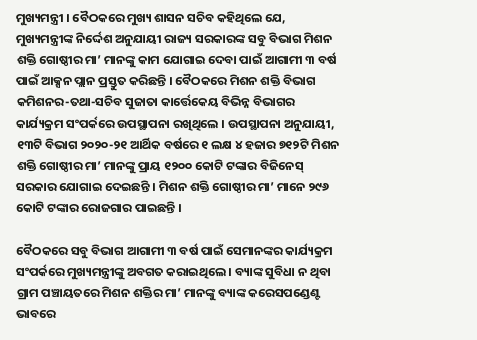ମୁଖ୍ୟମନ୍ତ୍ରୀ । ବୈଠକରେ ମୁଖ୍ୟ ଶାସନ ସଚିବ କହିଥିଲେ ଯେ, ମୁଖ୍ୟମନ୍ତ୍ରୀଙ୍କ ନିର୍ଦ୍ଦେଶ ଅନୁଯାୟୀ ରାଜ୍ୟ ସରକାରଙ୍କ ସବୁ ବିଭାଗ ମିଶନ ଶକ୍ତି ଗୋଷ୍ଠୀର ମା’ ମାନଙ୍କୁ କାମ ଯୋଗାଇ ଦେବା ପାଇଁ ଆଗାମୀ ୩ ବର୍ଷ ପାଇଁ ଆକ୍ସନ ପ୍ଲାନ ପ୍ରସ୍ତୁତ କରିଛନ୍ତି । ବୈଠକରେ ମିଶନ ଶକ୍ତି ବିଭାଗ କମିଶନର-ତଥା-ସଚିବ ସୁଜାତା କାର୍ତ୍ତେକେୟ ବିଭିନ୍ନ ବିଭାଗର କାର୍ଯ୍ୟକ୍ରମ ସଂପର୍କରେ ଉପସ୍ଥାପନା ରଖିଥିଲେ । ଉପସ୍ଥାପନା ଅନୁଯାୟୀ, ୧୩ଟି ବିଭାଗ ୨୦୨୦-୨୧ ଆର୍ଥିକ ବର୍ଷରେ ୧ ଲକ୍ଷ ୪ ହଜାର ୭୧୨ଟି ମିଶନ ଶକ୍ତି ଗୋଷ୍ଠୀର ମା’ ମାନଙ୍କୁ ପ୍ରାୟ ୧୨୦୦ କୋଟି ଟଙ୍କାର ବିଜିନେସ୍‌ ସରକାର ଯୋଗାଇ ଦେଇଛନ୍ତି । ମିଶନ ଶକ୍ତି ଗୋଷ୍ଠୀର ମା’ ମାନେ ୨୯୬ କୋଟି ଟଙ୍କାର ରୋଜଗାର ପାଇଛନ୍ତି ।

ବୈଠକରେ ସବୁ ବିଭାଗ ଆଗାମୀ ୩ ବର୍ଷ ପାଇଁ ସେମାନଙ୍କର କାର୍ଯ୍ୟକ୍ରମ ସଂପର୍କରେ ମୁଖ୍ୟମନ୍ତ୍ରୀଙ୍କୁ ଅବଗତ କରାଇଥିଲେ । ବ୍ୟାଙ୍କ ସୁବିଧା ନ ଥିବା ଗ୍ରାମ ପଞ୍ଚାୟତରେ ମିଶନ ଶକ୍ତିର ମା’ ମାନଙ୍କୁ ବ୍ୟାଙ୍କ କରେସପଣ୍ଡେଣ୍ଟ ଭାବରେ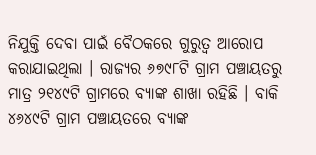ନିଯୁକ୍ତି ଦେବା ପାଇଁ ବୈଠକରେ ଗୁରୁତ୍ବ ଆରୋପ କରାଯାଇଥିଲା । ରାଜ୍ୟର ୬୭୯୮ଟି ଗ୍ରାମ ପଞ୍ଚାୟତରୁ ମାତ୍ର ୨୧୪୯ଟି ଗ୍ରାମରେ ବ୍ୟାଙ୍କ ଶାଖା ରହିଛି । ବାକି ୪୬୪୯ଟି ଗ୍ରାମ ପଞ୍ଚାୟତରେ ବ୍ୟାଙ୍କ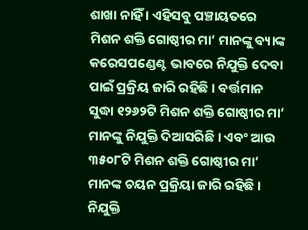ଶାଖା ନାହିଁ । ଏହିସବୁ ପଞ୍ଚାୟତରେ ମିଶନ ଶକ୍ତି ଗୋଷ୍ଠୀର ମା’ ମାନଙ୍କୁ ବ୍ୟାଙ୍କ କରେସପଣ୍ଡେଣ୍ଟ ଭାବରେ ନିଯୁକ୍ତି ଦେବା ପାଇଁ ପ୍ରକ୍ରିୟ ଜାରି ରହିଛି । ବର୍ତ୍ତମାନ ସୁଦ୍ଧା ୧୨୬୨ଟି ମିଶନ ଶକ୍ତି ଗୋଷ୍ଠୀର ମା’ ମାନଙ୍କୁ ନିଯୁକ୍ତି ଦିଆସରିଛି । ଏବଂ ଆଉ ୩୫୦୮ଟି ମିଶନ ଶକ୍ତି ଗୋଷ୍ଠୀର ମା’ ମାନଙ୍କ ଚୟନ ପ୍ରକ୍ରିୟା ଜାରି ରହିଛି । ନିଯୁକ୍ତି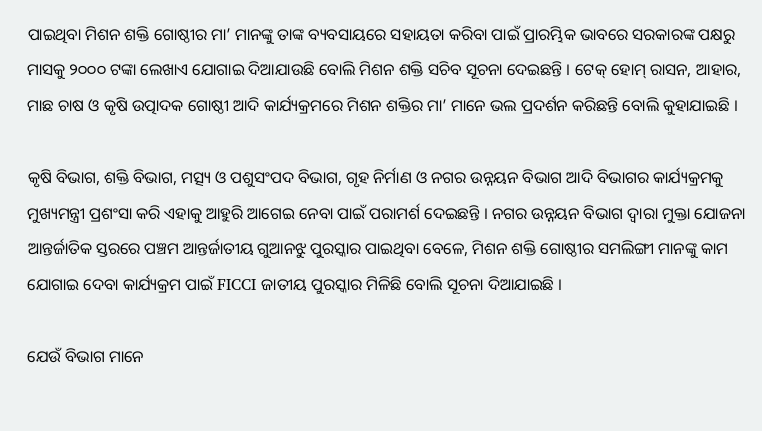ପାଇଥିବା ମିଶନ ଶକ୍ତି ଗୋଷ୍ଠୀର ମା’ ମାନଙ୍କୁ ତାଙ୍କ ବ୍ୟବସାୟରେ ସହାୟତା କରିବା ପାଇଁ ପ୍ରାରମ୍ଭିକ ଭାବରେ ସରକାରଙ୍କ ପକ୍ଷରୁ ମାସକୁ ୨୦୦୦ ଟଙ୍କା ଲେଖାଏ ଯୋଗାଇ ଦିଆଯାଉଛି ବୋଲି ମିଶନ ଶକ୍ତି ସଚିବ ସୂଚନା ଦେଇଛନ୍ତି । ଟେକ୍ ହୋମ୍ ରାସନ, ଆହାର, ମାଛ ଚାଷ ଓ କୃଷି ଉତ୍ପାଦକ ଗୋଷ୍ଠୀ ଆଦି କାର୍ଯ୍ୟକ୍ରମରେ ମିଶନ ଶକ୍ତିର ମା’ ମାନେ ଭଲ ପ୍ରଦର୍ଶନ କରିଛନ୍ତି ବୋଲି କୁହାଯାଇଛି ।

କୃଷି ବିଭାଗ, ଶକ୍ତି ବିଭାଗ, ମତ୍ସ୍ୟ ଓ ପଶୁସଂପଦ ବିଭାଗ, ଗୃହ ନିର୍ମାଣ ଓ ନଗର ଉନ୍ନୟନ ବିଭାଗ ଆଦି ବିଭାଗର କାର୍ଯ୍ୟକ୍ରମକୁ ମୁଖ୍ୟମନ୍ତ୍ରୀ ପ୍ରଶଂସା କରି ଏହାକୁ ଆହୁରି ଆଗେଇ ନେବା ପାଇଁ ପରାମର୍ଶ ଦେଇଛନ୍ତି । ନଗର ଉନ୍ନୟନ ବିଭାଗ ଦ୍ବାରା ମୁକ୍ତା ଯୋଜନା ଆନ୍ତର୍ଜାତିକ ସ୍ତରରେ ପଞ୍ଚମ ଆନ୍ତର୍ଜାତୀୟ ଗୁଆନଝୁ ପୁରସ୍କାର ପାଇଥିବା ବେଳେ, ମିଶନ ଶକ୍ତି ଗୋଷ୍ଠୀର ସମଲିଙ୍ଗୀ ମାନଙ୍କୁ କାମ ଯୋଗାଇ ଦେବା କାର୍ଯ୍ୟକ୍ରମ ପାଇଁ FICCI ଜାତୀୟ ପୁରସ୍କାର ମିଳିଛି ବୋଲି ସୂଚନା ଦିଆଯାଇଛି ।

ଯେଉଁ ବିଭାଗ ମାନେ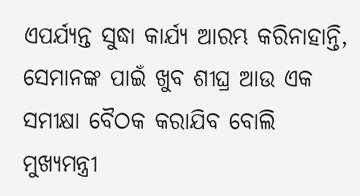ଏପର୍ଯ୍ୟନ୍ତ ସୁଦ୍ଧା କାର୍ଯ୍ୟ ଆରମ୍ଭ କରିନାହାନ୍ତି, ସେମାନଙ୍କ ପାଇଁ ଖୁବ ଶୀଘ୍ର ଆଉ ଏକ ସମୀକ୍ଷା ବୈଠକ କରାଯିବ ବୋଲି ମୁଖ୍ୟମନ୍ତ୍ରୀ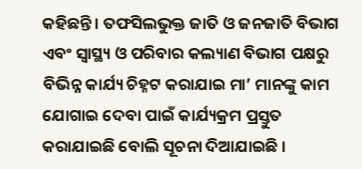କହିଛନ୍ତି । ତଫସିଲଭୁକ୍ତ ଜାତି ଓ ଜନଜାତି ବିଭାଗ ଏବଂ ସ୍ବାସ୍ଥ୍ୟ ଓ ପରିବାର କଲ୍ୟାଣ ବିଭାଗ ପକ୍ଷରୁ ବିଭିନ୍ନ କାର୍ଯ୍ୟ ଚିହ୍ନଟ କରାଯାଇ ମା’ ମାନଙ୍କୁ କାମ ଯୋଗାଇ ଦେବା ପାଇଁ କାର୍ଯ୍ୟକ୍ରମ ପ୍ରସ୍ତୁତ କରାଯାଇଛି ବୋଲି ସୂଚନା ଦିଆଯାଇଛି ।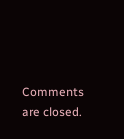Comments are closed.